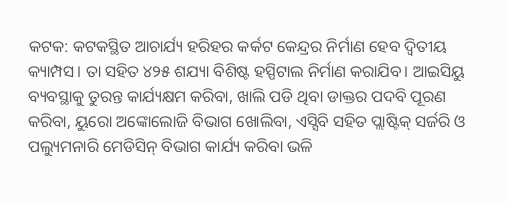କଟକ: କଟକସ୍ଥିତ ଆଚାର୍ଯ୍ୟ ହରିହର କର୍କଟ କେନ୍ଦ୍ରର ନିର୍ମାଣ ହେବ ଦ୍ବିତୀୟ କ୍ୟାମ୍ପସ। ତା ସହିତ ୪୨୫ ଶଯ୍ୟା ବିଶିଷ୍ଟ ହସ୍ପିଟାଲ ନିର୍ମାଣ କରାଯିବ। ଆଇସିୟୁ ବ୍ୟବସ୍ଥାକୁ ତୁରନ୍ତ କାର୍ଯ୍ୟକ୍ଷମ କରିବା, ଖାଲି ପଡି ଥିବା ଡାକ୍ତର ପଦବି ପୂରଣ କରିବା, ୟୁରୋ ଅଙ୍କୋଲୋଜି ବିଭାଗ ଖୋଲିବା, ଏସ୍ସିବି ସହିତ ପ୍ଲାଷ୍ଟିକ୍ ସର୍ଜରି ଓ ପଲ୍ୟୁମନାରି ମେଡିସିନ୍ ବିଭାଗ କାର୍ଯ୍ୟ କରିବା ଭଳି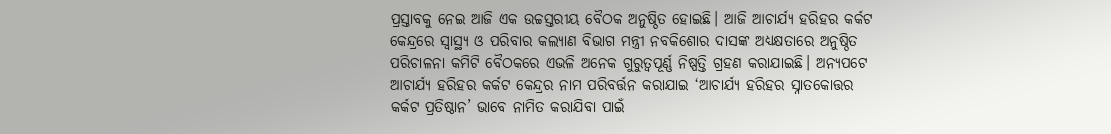ପ୍ରସ୍ତାବକୁ ନେଇ ଆଜି ଏକ ଉଚ୍ଚସ୍ତରୀୟ ବୈଠକ ଅନୁଷ୍ଠିତ ହୋଇଛି। ଆଜି ଆଚାର୍ଯ୍ୟ ହରିହର କର୍କଟ କେନ୍ଦ୍ରରେ ସ୍ବାସ୍ଥ୍ୟ ଓ ପରିବାର କଲ୍ୟାଣ ବିଭାଗ ମନ୍ତ୍ରୀ ନବକିଶୋର ଦାସଙ୍କ ଅଧ୍ୟକ୍ଷତାରେ ଅନୁଷ୍ଠିତ ପରିଚାଳନା କମିଟି ବୈଠକରେ ଏଭଳି ଅନେକ ଗୁରୁତ୍ବପୂର୍ଣ୍ଣ ନିଷ୍ପତ୍ତି ଗ୍ରହଣ କରାଯାଇଛି। ଅନ୍ୟପଟେ ଆଚାର୍ଯ୍ୟ ହରିହର କର୍କଟ କେନ୍ଦ୍ରର ନାମ ପରିବର୍ତ୍ତନ କରାଯାଇ ‘ଆଚାର୍ଯ୍ୟ ହରିହର ସ୍ନାତକୋତ୍ତର କର୍କଟ ପ୍ରତିଷ୍ଠାନ’ ଭାବେ ନାମିତ କରାଯିବା ପାଇଁ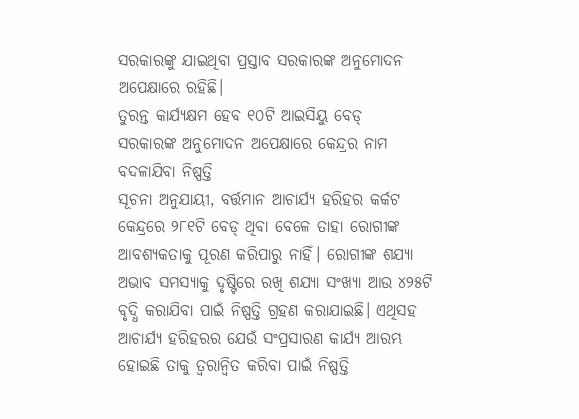ସରକାରଙ୍କୁ ଯାଇଥିବା ପ୍ରସ୍ତାବ ସରକାରଙ୍କ ଅନୁମୋଦନ ଅପେକ୍ଷାରେ ରହିଛି।
ତୁରନ୍ତ କାର୍ଯ୍ୟକ୍ଷମ ହେବ ୧୦ଟି ଆଇସିୟୁ ବେଡ୍
ସରକାରଙ୍କ ଅନୁମୋଦନ ଅପେକ୍ଷାରେ କେନ୍ଦ୍ରର ନାମ ବଦଳାଯିବା ନିଷ୍ପତ୍ତି
ସୂଚନା ଅନୁଯାୟୀ, ବର୍ତ୍ତମାନ ଆଚାର୍ଯ୍ୟ ହରିହର କର୍କଟ କେନ୍ଦ୍ରରେ ୨୮୧ଟି ବେଡ୍ ଥିବା ବେଳେ ତାହା ରୋଗୀଙ୍କ ଆବଶ୍ୟକତାକୁ ପୂରଣ କରିପାରୁ ନାହିଁ। ରୋଗୀଙ୍କ ଶଯ୍ୟା ଅଭାବ ସମସ୍ୟାକୁ ଦୃଷ୍ଟିରେ ରଖି ଶଯ୍ୟା ସଂଖ୍ୟା ଆଉ ୪୨୫ଟି ବୃଦ୍ଧି କରାଯିବା ପାଇଁ ନିଷ୍ପତ୍ତି ଗ୍ରହଣ କରାଯାଇଛି। ଏଥିସହ ଆଚାର୍ଯ୍ୟ ହରିହରର ଯେଉଁ ସଂପ୍ରସାରଣ କାର୍ଯ୍ୟ ଆରମ୍ଭ ହୋଇଛି ତାକୁ ତ୍ବରାନ୍ବିତ କରିବା ପାଇଁ ନିଷ୍ପତ୍ତି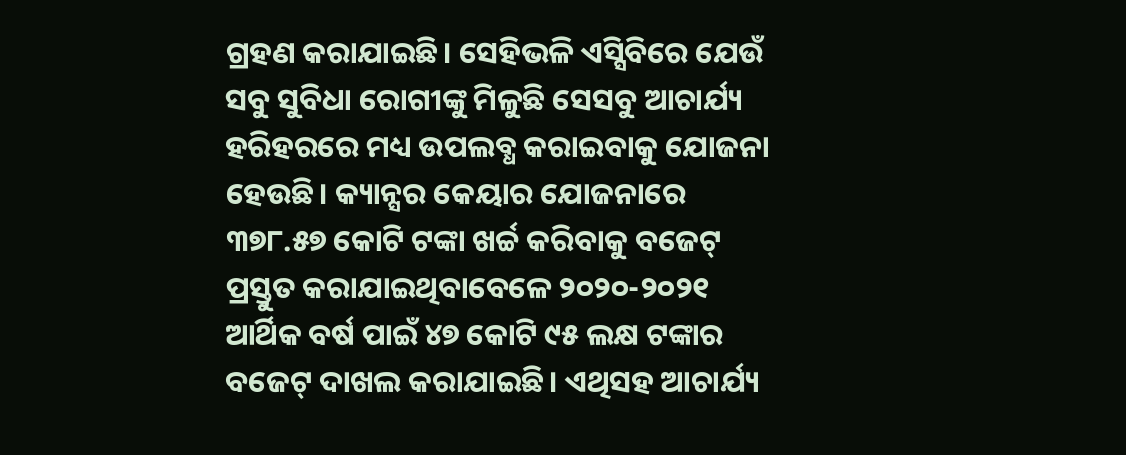ଗ୍ରହଣ କରାଯାଇଛି। ସେହିଭଳି ଏସ୍ସିବିରେ ଯେଉଁ ସବୁ ସୁବିଧା ରୋଗୀଙ୍କୁ ମିଳୁଛି ସେସବୁ ଆଚାର୍ଯ୍ୟ ହରିହରରେ ମଧ୍ୟ ଉପଲବ୍ଧ କରାଇବାକୁ ଯୋଜନା ହେଉଛି। କ୍ୟାନ୍ସର କେୟାର ଯୋଜନାରେ ୩୭୮.୫୭ କୋଟି ଟଙ୍କା ଖର୍ଚ୍ଚ କରିବାକୁ ବଜେଟ୍ ପ୍ରସ୍ତୁତ କରାଯାଇଥିବାବେଳେ ୨୦୨୦-୨୦୨୧ ଆର୍ଥିକ ବର୍ଷ ପାଇଁ ୪୭ କୋଟି ୯୫ ଲକ୍ଷ ଟଙ୍କାର ବଜେଟ୍ ଦାଖଲ କରାଯାଇଛି। ଏଥିସହ ଆଚାର୍ଯ୍ୟ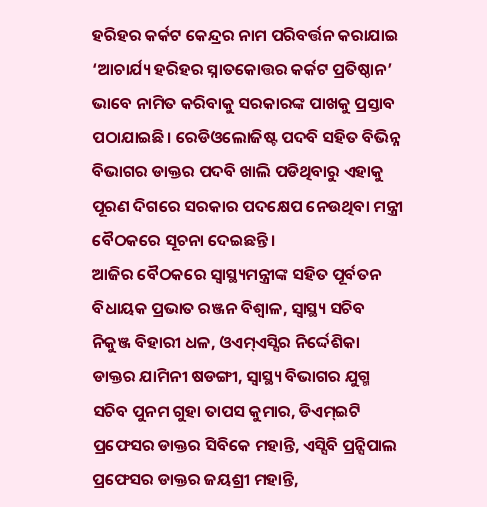ହରିହର କର୍କଟ କେନ୍ଦ୍ରର ନାମ ପରିବର୍ତ୍ତନ କରାଯାଇ ‘ଆଚାର୍ଯ୍ୟ ହରିହର ସ୍ନାତକୋତ୍ତର କର୍କଟ ପ୍ରତିଷ୍ଠାନ’ ଭାବେ ନାମିତ କରିବାକୁ ସରକାରଙ୍କ ପାଖକୁ ପ୍ରସ୍ତାବ ପଠାଯାଇଛି। ରେଡିଓଲୋଜିଷ୍ଟ ପଦବି ସହିତ ବିଭିନ୍ନ ବିଭାଗର ଡାକ୍ତର ପଦବି ଖାଲି ପଡିଥିବାରୁ ଏହାକୁ ପୂରଣ ଦିଗରେ ସରକାର ପଦକ୍ଷେପ ନେଉଥିବା ମନ୍ତ୍ରୀ ବୈଠକରେ ସୂଚନା ଦେଇଛନ୍ତି।
ଆଜିର ବୈଠକରେ ସ୍ବାସ୍ଥ୍ୟମନ୍ତ୍ରୀଙ୍କ ସହିତ ପୂର୍ବତନ ବିଧାୟକ ପ୍ରଭାତ ରଞ୍ଜନ ବିଶ୍ବାଳ, ସ୍ବାସ୍ଥ୍ୟ ସଚିବ ନିକୁଞ୍ଜ ବିହାରୀ ଧଳ, ଓଏମ୍ଏସ୍ସିର ନିର୍ଦ୍ଦେଶିକା ଡାକ୍ତର ଯାମିନୀ ଷଡଙ୍ଗୀ, ସ୍ବାସ୍ଥ୍ୟ ବିଭାଗର ଯୁଗ୍ମ ସଚିବ ପୁନମ ଗୁହା ତାପସ କୁମାର, ଡିଏମ୍ଇଟି ପ୍ରଫେସର ଡାକ୍ତର ସିବିକେ ମହାନ୍ତି, ଏସ୍ସିବି ପ୍ରନ୍ସିପାଲ ପ୍ରଫେସର ଡାକ୍ତର ଜୟଶ୍ରୀ ମହାନ୍ତି,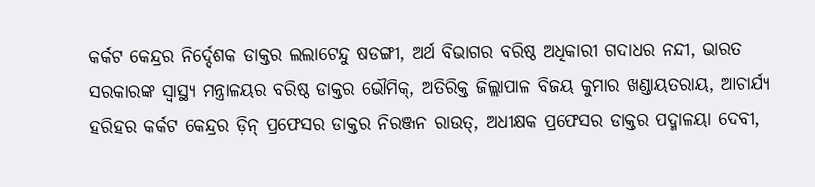କର୍କଟ କେନ୍ଦ୍ରର ନିର୍ଦ୍ଦେଶକ ଡାକ୍ତର ଲଲାଟେନ୍ଦୁ ଷଡଙ୍ଗୀ, ଅର୍ଥ ବିଭାଗର ବରିଷ୍ଠ ଅଧିକାରୀ ଗଦାଧର ନନ୍ଦୀ, ଭାରତ ସରକାରଙ୍କ ସ୍ବାସ୍ଥ୍ୟ ମନ୍ତ୍ରାଳୟର ବରିଷ୍ଠ ଡାକ୍ତର ଭୌମିକ୍, ଅତିରିକ୍ତ ଜିଲ୍ଲାପାଳ ବିଜୟ କୁମାର ଖଣ୍ଡାୟତରାୟ, ଆଚାର୍ଯ୍ୟ ହରିହର କର୍କଟ କେନ୍ଦ୍ରର ଡ଼ିନ୍ ପ୍ରଫେସର ଡାକ୍ତର ନିରଞ୍ଜନ ରାଉତ୍, ଅଧୀକ୍ଷକ ପ୍ରଫେସର ଡାକ୍ତର ପଦ୍ମାଳୟା ଦେବୀ,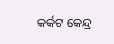କର୍କଟ କେନ୍ଦ୍ର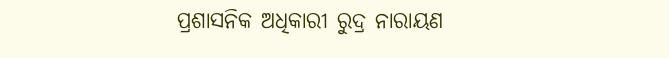ପ୍ରଶାସନିକ ଅଧିକାରୀ ରୁଦ୍ର ନାରାୟଣ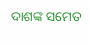ଦାଶଙ୍କ ସମେତ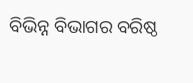ବିଭିନ୍ନ ବିଭାଗର ବରିଷ୍ଠ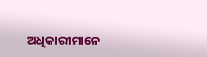ଅଧିକାରୀମାନେ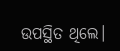ଉପସ୍ଥିତ ଥିଲେ।